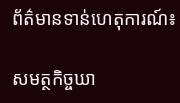ព័ត៌មានទាន់ហេតុការណ៍៖

សមត្ថកិច្ចឃា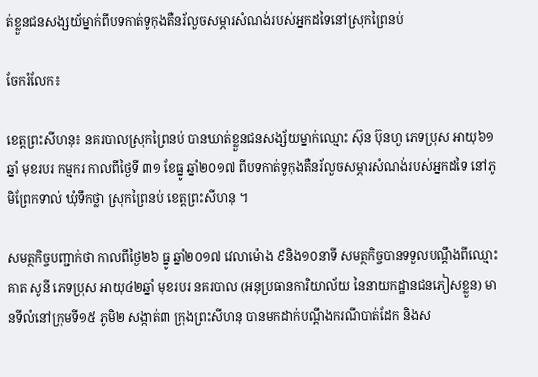ត់ខ្លួនជនសង្សយ័ម្នាក់ពីបទកាត់ទូកុងតឺនរ័លួចសម្ភារសំណង់របស់អ្នកដទៃនៅស្រុកព្រៃនប់

ចែករំលែក៖

ខេត្តព្រះសីហនុ៖ នគរបាលស្រុកព្រៃនប់ បានឃាត់ខ្លួនជនសង្ស័យម្នាក់ឈ្មោះ ស៊ុន ប៊ុនហួ ភេទប្រុស អាយុ៦១ឆ្នាំ មុខរបរ កម្មករ កាលពីថ្ងៃទី ៣១ ខែធ្នូ ឆ្នាំ២០១៧ ពីបទកាត់ទូកុងតឺនរ័លួចសម្ភារសំណង់របស់អ្នកដទៃ នៅភូមិព្រែកទាល់ ឃុំទឹកថ្លា ស្រុកព្រៃនប់ ខេត្តព្រះសីហនុ ។

សមត្ថកិច្ចបញ្ជាក់ថា កាលពីថ្ងៃ២៦ ធ្នូ ឆ្នាំ២០១៧ វេលាម៉ោង ៩និង១០នាទី សមត្ថកិច្ចបានទទួលបណ្ដឹងពីឈ្មោះ គាត សូនី ភេទប្រុស អាយុ៤២ឆ្នាំ មុខរបរ នគរបាល (អនុប្រធានការិយាល័យ នៃនាយកដ្ឋានជនភៀសខ្លួន) មានទីលំនៅក្រុមទី១៥ ភូមិ២ សង្កាត់៣ ក្រុងព្រះសីហនុ បានមកដាក់បណ្តឹងករណីបាត់ដែក និងស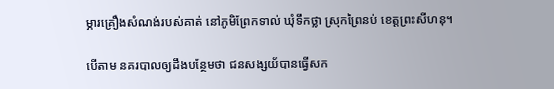ម្ភារគ្រឿងសំណង់របស់គាត់ នៅភូមិព្រែកទាល់ ឃុំទឹកថ្លា ស្រុកព្រៃនប់ ខេត្តព្រះសីហនុ។

បើតាម នគរបាលឲ្យដឹងបន្ថែមថា ជនសង្សយ័បានធ្វើសក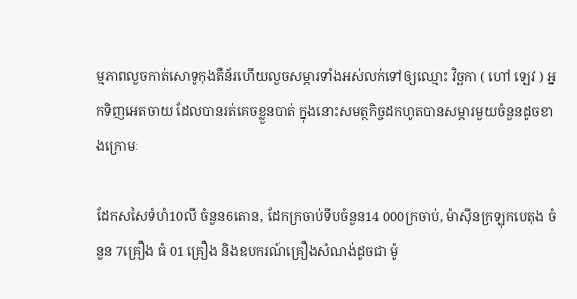ម្មភាពលួចកាត់សោទូកុងតឺន័រហើយលួចសម្ភារទាំងអស់លក់ទៅឲ្យឈ្មោះ វិច្ឆកា ( ហៅ ឡេវ ) អ្នកទិញអេតចាយ ដែលបានរត់គេចខ្លួនបាត់ ក្នុងនោះសមត្ថកិច្ចដកហូតបានសម្ភារមួយចំនួនដូចខាងក្រោមៈ

ដែកសសៃទំហំ10លី ចំនួន6តោន, ដែកក្រចាប់ទីបចំនួន14 000ក្រចាប់, ម៉ាស៊ីនក្រឡុកបេតុង ចំនួន 7គ្រឿង ធំ 01 គ្រឿង និងឧបករណ៍គ្រឿងសំណង់ដូចជា ម៉ូ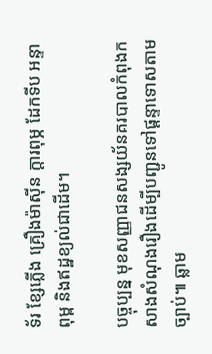ទ័រ ខ្សែភ្លើង គ្រឿងម៉ាស៊ីន ក្តារពុម្ភ ដែកទីប អន្ទា ពុម្ព និងឥដ្ឋខ្យល់ជាដើម។

បច្ចុប្បន្ន មុខសញ្ញាជនសង្សយ័នគរបាលកំពុងកសាងសំណុងរឿងដើម្បីបញ្ជូនទៅផ្តន្ទាទោសតាមច្បាប់៕ ឆ្លាម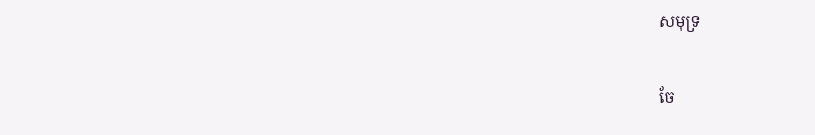សមុទ្រ


ចែ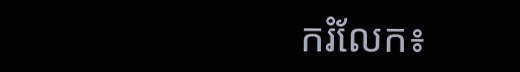ករំលែក៖